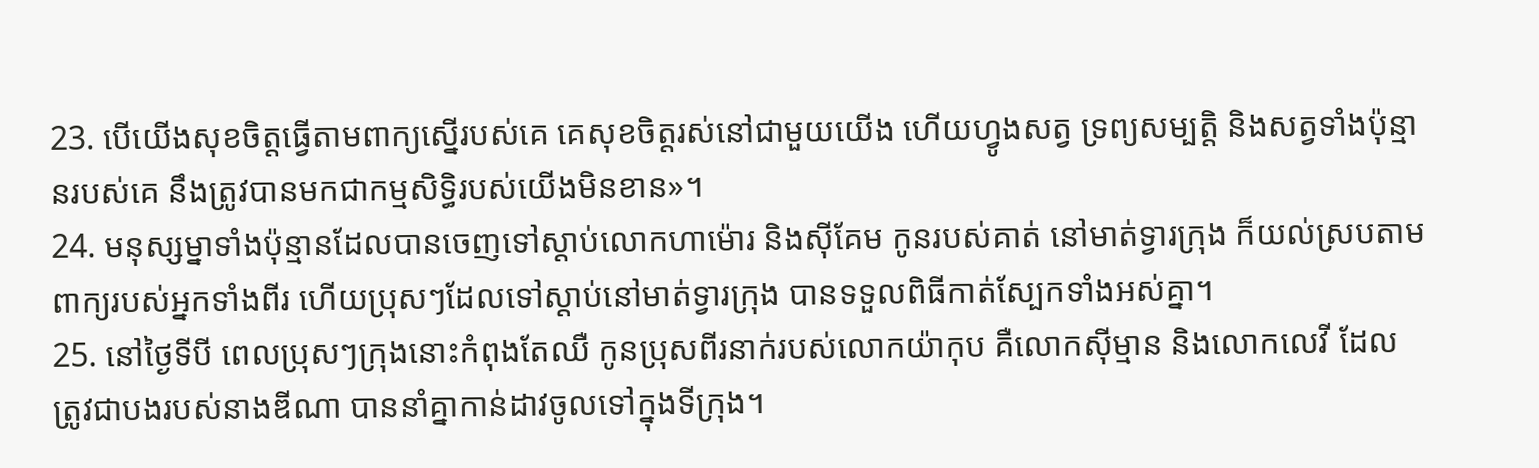23. បើយើងសុខចិត្តធ្វើតាមពាក្យស្នើរបស់គេ គេសុខចិត្តរស់នៅជាមួយយើង ហើយហ្វូងសត្វ ទ្រព្យសម្បត្តិ និងសត្វទាំងប៉ុន្មានរបស់គេ នឹងត្រូវបានមកជាកម្មសិទ្ធិរបស់យើងមិនខាន»។
24. មនុស្សម្នាទាំងប៉ុន្មានដែលបានចេញទៅស្ដាប់លោកហាម៉ោរ និងស៊ីគែម កូនរបស់គាត់ នៅមាត់ទ្វារក្រុង ក៏យល់ស្របតាមពាក្យរបស់អ្នកទាំងពីរ ហើយប្រុសៗដែលទៅស្ដាប់នៅមាត់ទ្វារក្រុង បានទទួលពិធីកាត់ស្បែកទាំងអស់គ្នា។
25. នៅថ្ងៃទីបី ពេលប្រុសៗក្រុងនោះកំពុងតែឈឺ កូនប្រុសពីរនាក់របស់លោកយ៉ាកុប គឺលោកស៊ីម្មាន និងលោកលេវី ដែលត្រូវជាបងរបស់នាងឌីណា បាននាំគ្នាកាន់ដាវចូលទៅក្នុងទីក្រុង។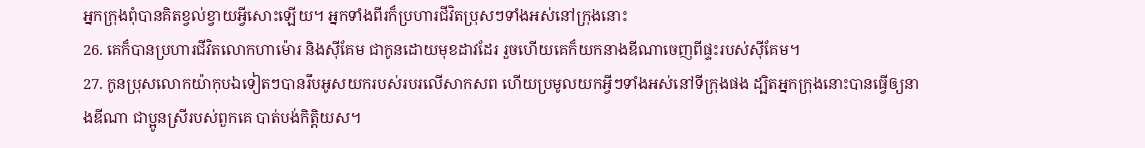អ្នកក្រុងពុំបានគិតខ្វល់ខ្វាយអ្វីសោះឡើយ។ អ្នកទាំងពីរក៏ប្រហារជីវិតប្រុសៗទាំងអស់នៅក្រុងនោះ
26. គេក៏បានប្រហារជីវិតលោកហាម៉ោរ និងស៊ីគែម ជាកូនដោយមុខដាវដែរ រួចហើយគេក៏យកនាងឌីណាចេញពីផ្ទះរបស់ស៊ីគែម។
27. កូនប្រុសលោកយ៉ាកុបឯទៀតៗបានរឹបអូសយករបស់របរលើសាកសព ហើយប្រមូលយកអ្វីៗទាំងអស់នៅទីក្រុងផង ដ្បិតអ្នកក្រុងនោះបានធ្វើឲ្យនាងឌីណា ជាប្អូនស្រីរបស់ពួកគេ បាត់បង់កិត្តិយស។